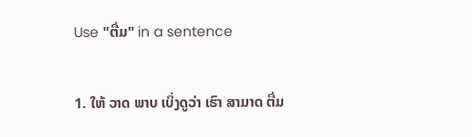Use "ຕື່ມ" in a sentence

1. ໃຫ້ ວາດ ພາບ ເບິ່ງດູວ່າ ເຮົາ ສາມາດ ຕື່ມ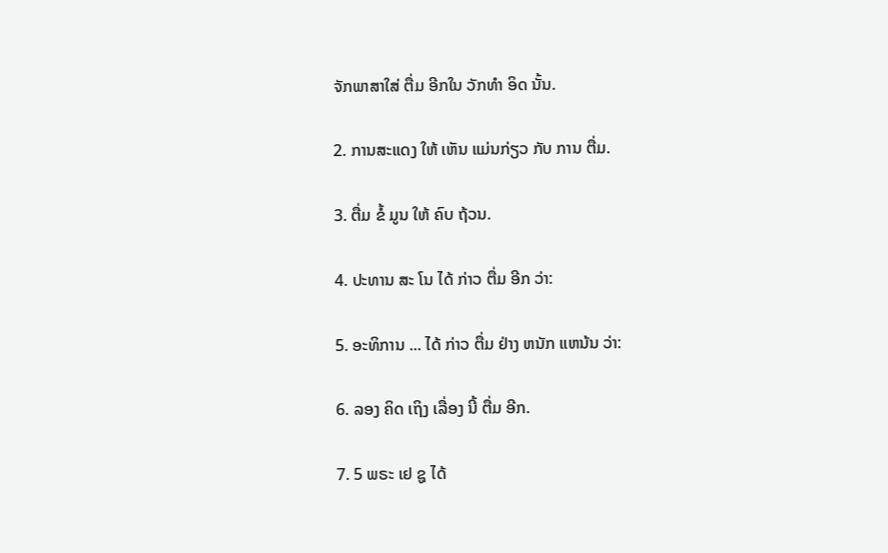ຈັກພາສາໃສ່ ຕື່ມ ອີກໃນ ວັກທໍາ ອິດ ນັ້ນ.

2. ການສະແດງ ໃຫ້ ເຫັນ ແມ່ນກ່ຽວ ກັບ ການ ຕື່ມ.

3. ຕື່ມ ຂໍ້ ມູນ ໃຫ້ ຄົບ ຖ້ວນ.

4. ປະທານ ສະ ໂນ ໄດ້ ກ່າວ ຕື່ມ ອີກ ວ່າ:

5. ອະທິການ ... ໄດ້ ກ່າວ ຕື່ມ ຢ່າງ ຫນັກ ແຫນ້ນ ວ່າ:

6. ລອງ ຄິດ ເຖິງ ເລື່ອງ ນີ້ ຕື່ມ ອີກ.

7. 5 ພຣະ ເຢ ຊູ ໄດ້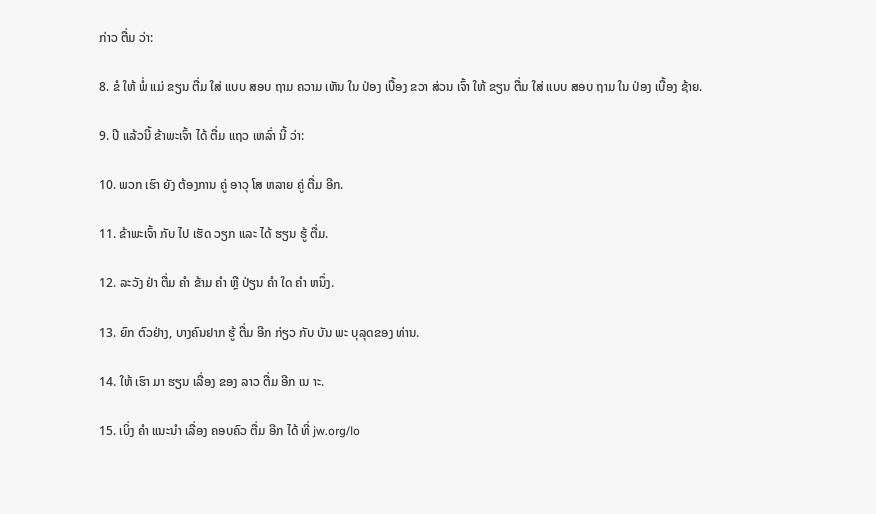ກ່າວ ຕື່ມ ວ່າ:

8. ຂໍ ໃຫ້ ພໍ່ ແມ່ ຂຽນ ຕື່ມ ໃສ່ ແບບ ສອບ ຖາມ ຄວາມ ເຫັນ ໃນ ປ່ອງ ເບື້ອງ ຂວາ ສ່ວນ ເຈົ້າ ໃຫ້ ຂຽນ ຕື່ມ ໃສ່ ແບບ ສອບ ຖາມ ໃນ ປ່ອງ ເບື້ອງ ຊ້າຍ.

9. ປີ ແລ້ວນີ້ ຂ້າພະເຈົ້າ ໄດ້ ຕື່ມ ແຖວ ເຫລົ່າ ນີ້ ວ່າ:

10. ພວກ ເຮົາ ຍັງ ຕ້ອງການ ຄູ່ ອາວຸ ໂສ ຫລາຍ ຄູ່ ຕື່ມ ອີກ.

11. ຂ້າພະເຈົ້າ ກັບ ໄປ ເຮັດ ວຽກ ແລະ ໄດ້ ຮຽນ ຮູ້ ຕື່ມ.

12. ລະວັງ ຢ່າ ຕື່ມ ຄໍາ ຂ້າມ ຄໍາ ຫຼື ປ່ຽນ ຄໍາ ໃດ ຄໍາ ຫນຶ່ງ.

13. ຍົກ ຕົວຢ່າງ, ບາງຄົນຢາກ ຮູ້ ຕື່ມ ອີກ ກ່ຽວ ກັບ ບັນ ພະ ບຸລຸດຂອງ ທ່ານ.

14. ໃຫ້ ເຮົາ ມາ ຮຽນ ເລື່ອງ ຂອງ ລາວ ຕື່ມ ອີກ ເນ າະ.

15. ເບິ່ງ ຄໍາ ແນະນໍາ ເລື່ອງ ຄອບຄົວ ຕື່ມ ອີກ ໄດ້ ທີ່ jw.org/lo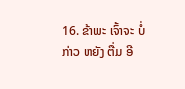16. ຂ້າພະ ເຈົ້າຈະ ບໍ່ ກ່າວ ຫຍັງ ຕື່ມ ອີ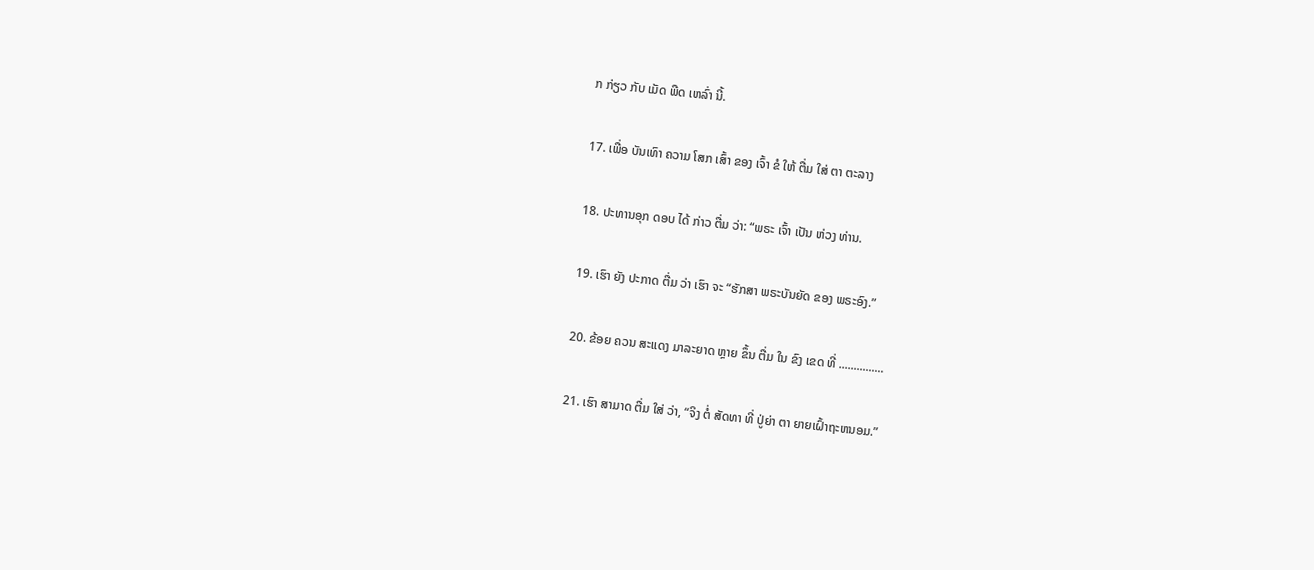ກ ກ່ຽວ ກັບ ເມັດ ພືດ ເຫລົ່າ ນີ້.

17. ເພື່ອ ບັນເທົາ ຄວາມ ໂສກ ເສົ້າ ຂອງ ເຈົ້າ ຂໍ ໃຫ້ ຕື່ມ ໃສ່ ຕາ ຕະລາງ

18. ປະທານອຸກ ດອບ ໄດ້ ກ່າວ ຕື່ມ ວ່າ: “ພຣະ ເຈົ້າ ເປັນ ຫ່ວງ ທ່ານ.

19. ເຮົາ ຍັງ ປະກາດ ຕື່ມ ວ່າ ເຮົາ ຈະ “ຮັກສາ ພຣະບັນຍັດ ຂອງ ພຣະອົງ.”

20. ຂ້ອຍ ຄວນ ສະແດງ ມາລະຍາດ ຫຼາຍ ຂຶ້ນ ຕື່ມ ໃນ ຂົງ ເຂດ ທີ່ ...............

21. ເຮົາ ສາມາດ ຕື່ມ ໃສ່ ວ່າ, “ຈິງ ຕໍ່ ສັດທາ ທີ່ ປູ່ຍ່າ ຕາ ຍາຍເຝົ້າຖະຫນອມ.”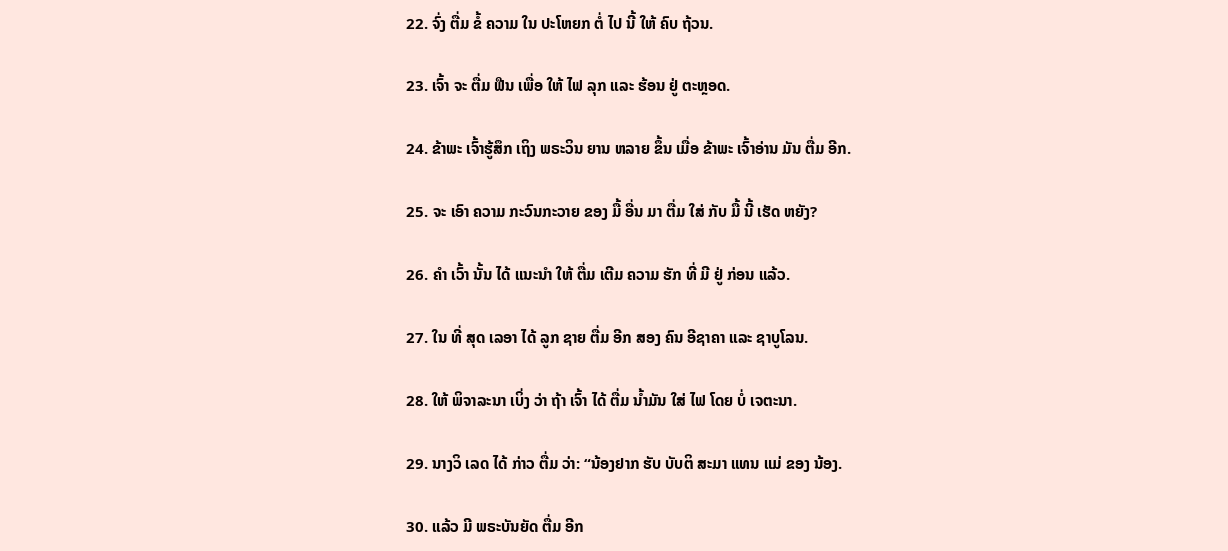22. ຈົ່ງ ຕື່ມ ຂໍ້ ຄວາມ ໃນ ປະໂຫຍກ ຕໍ່ ໄປ ນີ້ ໃຫ້ ຄົບ ຖ້ວນ.

23. ເຈົ້າ ຈະ ຕື່ມ ຟືນ ເພື່ອ ໃຫ້ ໄຟ ລຸກ ແລະ ຮ້ອນ ຢູ່ ຕະຫຼອດ.

24. ຂ້າພະ ເຈົ້າຮູ້ສຶກ ເຖິງ ພຣະວິນ ຍານ ຫລາຍ ຂຶ້ນ ເມື່ອ ຂ້າພະ ເຈົ້າອ່ານ ມັນ ຕື່ມ ອີກ.

25. ຈະ ເອົາ ຄວາມ ກະວົນກະວາຍ ຂອງ ມື້ ອື່ນ ມາ ຕື່ມ ໃສ່ ກັບ ມື້ ນີ້ ເຮັດ ຫຍັງ?

26. ຄໍາ ເວົ້າ ນັ້ນ ໄດ້ ແນະນໍາ ໃຫ້ ຕື່ມ ເຕີມ ຄວາມ ຮັກ ທີ່ ມີ ຢູ່ ກ່ອນ ແລ້ວ.

27. ໃນ ທີ່ ສຸດ ເລອາ ໄດ້ ລູກ ຊາຍ ຕື່ມ ອີກ ສອງ ຄົນ ອີຊາຄາ ແລະ ຊາບູໂລນ.

28. ໃຫ້ ພິຈາລະນາ ເບິ່ງ ວ່າ ຖ້າ ເຈົ້າ ໄດ້ ຕື່ມ ນໍ້າມັນ ໃສ່ ໄຟ ໂດຍ ບໍ່ ເຈຕະນາ.

29. ນາງວິ ເລດ ໄດ້ ກ່າວ ຕື່ມ ວ່າ: “ນ້ອງຢາກ ຮັບ ບັບຕິ ສະມາ ແທນ ແມ່ ຂອງ ນ້ອງ.

30. ແລ້ວ ມີ ພຣະບັນຍັດ ຕື່ມ ອີກ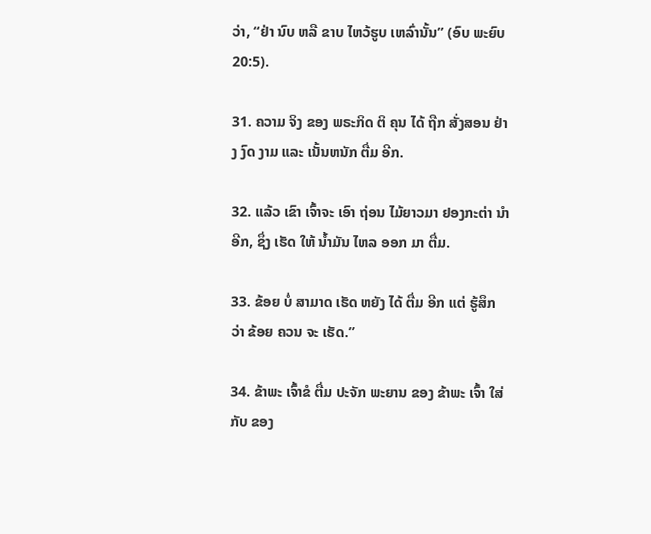ວ່າ, “ຢ່າ ນົບ ຫລື ຂາບ ໄຫວ້ຮູບ ເຫລົ່ານັ້ນ” (ອົບ ພະຍົບ 20:5).

31. ຄວາມ ຈິງ ຂອງ ພຣະກິດ ຕິ ຄຸນ ໄດ້ ຖືກ ສັ່ງສອນ ຢ່າງ ງົດ ງາມ ແລະ ເນັ້ນຫນັກ ຕື່ມ ອີກ.

32. ແລ້ວ ເຂົາ ເຈົ້າຈະ ເອົາ ຖ່ອນ ໄມ້ຍາວມາ ຢອງກະຕ່າ ນໍາ ອີກ, ຊຶ່ງ ເຮັດ ໃຫ້ ນ້ຳມັນ ໄຫລ ອອກ ມາ ຕື່ມ.

33. ຂ້ອຍ ບໍ່ ສາມາດ ເຮັດ ຫຍັງ ໄດ້ ຕື່ມ ອີກ ແຕ່ ຮູ້ສຶກ ວ່າ ຂ້ອຍ ຄວນ ຈະ ເຮັດ.”

34. ຂ້າພະ ເຈົ້າຂໍ ຕື່ມ ປະຈັກ ພະຍານ ຂອງ ຂ້າພະ ເຈົ້າ ໃສ່ ກັບ ຂອງ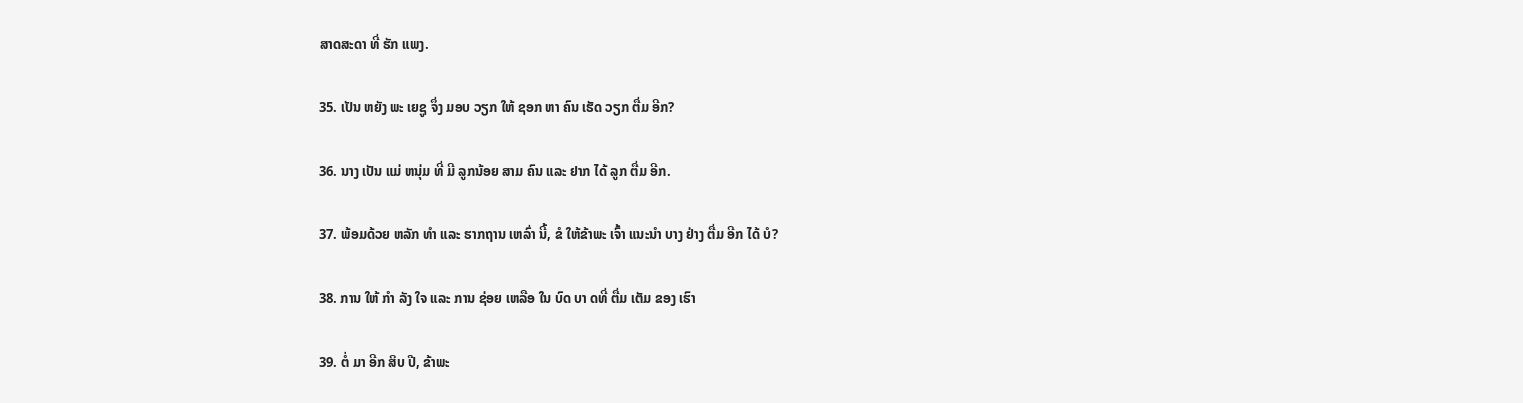ສາດສະດາ ທີ່ ຮັກ ແພງ.

35. ເປັນ ຫຍັງ ພະ ເຍຊູ ຈຶ່ງ ມອບ ວຽກ ໃຫ້ ຊອກ ຫາ ຄົນ ເຮັດ ວຽກ ຕື່ມ ອີກ?

36. ນາງ ເປັນ ແມ່ ຫນຸ່ມ ທີ່ ມີ ລູກນ້ອຍ ສາມ ຄົນ ແລະ ຢາກ ໄດ້ ລູກ ຕື່ມ ອີກ.

37. ພ້ອມດ້ວຍ ຫລັກ ທໍາ ແລະ ຮາກຖານ ເຫລົ່າ ນີ້, ຂໍ ໃຫ້ຂ້າພະ ເຈົ້າ ແນະນໍາ ບາງ ຢ່າງ ຕື່ມ ອີກ ໄດ້ ບໍ?

38. ການ ໃຫ້ ກໍາ ລັງ ໃຈ ແລະ ການ ຊ່ອຍ ເຫລືອ ໃນ ບົດ ບາ ດທີ່ ຕື່ມ ເຕັມ ຂອງ ເຮົາ

39. ຕໍ່ ມາ ອີກ ສິບ ປີ, ຂ້າພະ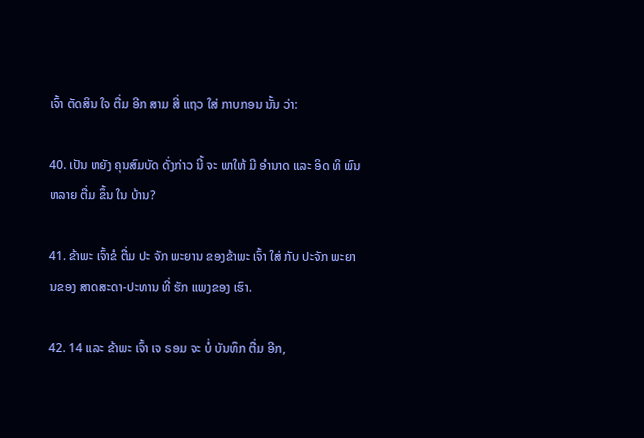ເຈົ້າ ຕັດສິນ ໃຈ ຕື່ມ ອີກ ສາມ ສີ່ ແຖວ ໃສ່ ກາບກອນ ນັ້ນ ວ່າ:

40. ເປັນ ຫຍັງ ຄຸນສົມບັດ ດັ່ງກ່າວ ນີ້ ຈະ ພາໃຫ້ ມີ ອໍານາດ ແລະ ອິດ ທິ ພົນ ຫລາຍ ຕື່ມ ຂຶ້ນ ໃນ ບ້ານ?

41. ຂ້າພະ ເຈົ້າຂໍ ຕື່ມ ປະ ຈັກ ພະຍານ ຂອງຂ້າພະ ເຈົ້າ ໃສ່ ກັບ ປະຈັກ ພະຍານຂອງ ສາດສະດາ-ປະທານ ທີ່ ຮັກ ແພງຂອງ ເຮົາ.

42. 14 ແລະ ຂ້າພະ ເຈົ້າ ເຈ ຣອມ ຈະ ບໍ່ ບັນທຶກ ຕື່ມ ອີກ,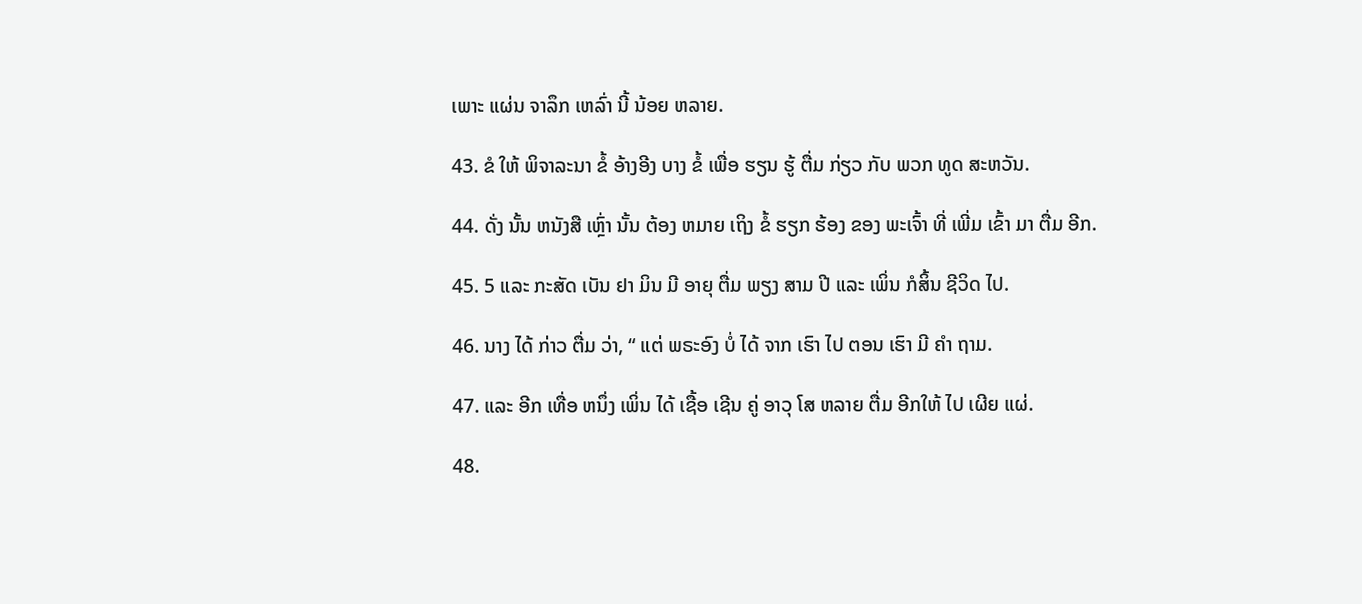ເພາະ ແຜ່ນ ຈາລຶກ ເຫລົ່າ ນີ້ ນ້ອຍ ຫລາຍ.

43. ຂໍ ໃຫ້ ພິຈາລະນາ ຂໍ້ ອ້າງອີງ ບາງ ຂໍ້ ເພື່ອ ຮຽນ ຮູ້ ຕື່ມ ກ່ຽວ ກັບ ພວກ ທູດ ສະຫວັນ.

44. ດັ່ງ ນັ້ນ ຫນັງສື ເຫຼົ່າ ນັ້ນ ຕ້ອງ ຫມາຍ ເຖິງ ຂໍ້ ຮຽກ ຮ້ອງ ຂອງ ພະເຈົ້າ ທີ່ ເພີ່ມ ເຂົ້າ ມາ ຕື່ມ ອີກ.

45. 5 ແລະ ກະສັດ ເບັນ ຢາ ມິນ ມີ ອາຍຸ ຕື່ມ ພຽງ ສາມ ປີ ແລະ ເພິ່ນ ກໍສິ້ນ ຊີວິດ ໄປ.

46. ນາງ ໄດ້ ກ່າວ ຕື່ມ ວ່າ, “ ແຕ່ ພຣະອົງ ບໍ່ ໄດ້ ຈາກ ເຮົາ ໄປ ຕອນ ເຮົາ ມີ ຄໍາ ຖາມ.

47. ແລະ ອີກ ເທື່ອ ຫນຶ່ງ ເພິ່ນ ໄດ້ ເຊື້ອ ເຊີນ ຄູ່ ອາວຸ ໂສ ຫລາຍ ຕື່ມ ອີກໃຫ້ ໄປ ເຜີຍ ແຜ່.

48.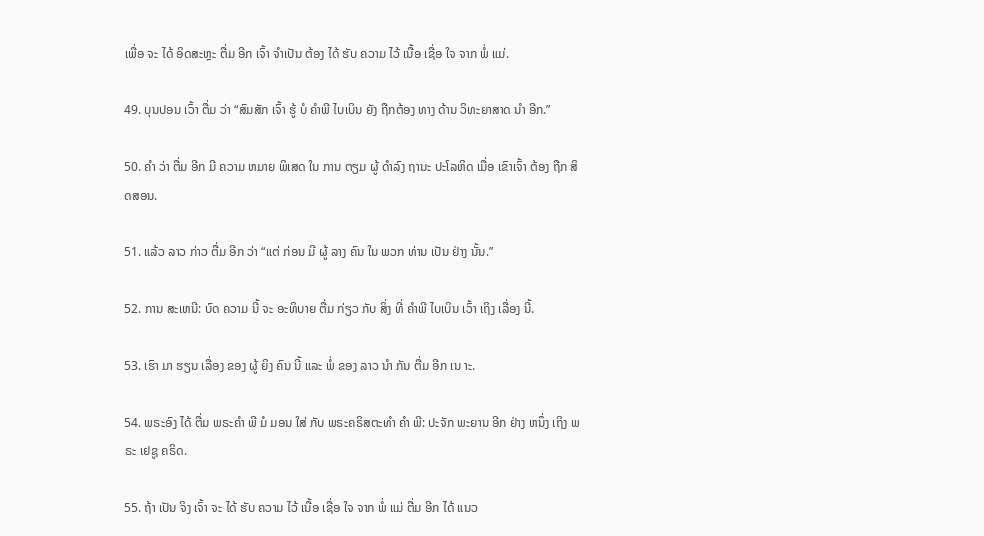ເພື່ອ ຈະ ໄດ້ ອິດສະຫຼະ ຕື່ມ ອີກ ເຈົ້າ ຈໍາເປັນ ຕ້ອງ ໄດ້ ຮັບ ຄວາມ ໄວ້ ເນື້ອ ເຊື່ອ ໃຈ ຈາກ ພໍ່ ແມ່.

49. ບຸນປອນ ເວົ້າ ຕື່ມ ວ່າ “ສົມສັກ ເຈົ້າ ຮູ້ ບໍ ຄໍາພີ ໄບເບິນ ຍັງ ຖືກຕ້ອງ ທາງ ດ້ານ ວິທະຍາສາດ ນໍາ ອີກ.”

50. ຄໍາ ວ່າ ຕື່ມ ອີກ ມີ ຄວາມ ຫມາຍ ພິເສດ ໃນ ການ ຕຽມ ຜູ້ ດໍາລົງ ຖານະ ປະໂລຫິດ ເມື່ອ ເຂົາເຈົ້າ ຕ້ອງ ຖືກ ສິດສອນ.

51. ແລ້ວ ລາວ ກ່າວ ຕື່ມ ອີກ ວ່າ “ແຕ່ ກ່ອນ ມີ ຜູ້ ລາງ ຄົນ ໃນ ພວກ ທ່ານ ເປັນ ຢ່າງ ນັ້ນ.”

52. ການ ສະເຫນີ: ບົດ ຄວາມ ນີ້ ຈະ ອະທິບາຍ ຕື່ມ ກ່ຽວ ກັບ ສິ່ງ ທີ່ ຄໍາພີ ໄບເບິນ ເວົ້າ ເຖິງ ເລື່ອງ ນີ້.

53. ເຮົາ ມາ ຮຽນ ເລື່ອງ ຂອງ ຜູ້ ຍິງ ຄົນ ນີ້ ແລະ ພໍ່ ຂອງ ລາວ ນໍາ ກັນ ຕື່ມ ອີກ ເນ າະ.

54. ພຣະອົງ ໄດ້ ຕື່ມ ພຣະຄໍາ ພີ ມໍ ມອນ ໃສ່ ກັບ ພຣະຄຣິສຕະທໍາ ຄໍາ ພີ: ປະຈັກ ພະຍານ ອີກ ຢ່າງ ຫນຶ່ງ ເຖິງ ພຣະ ເຢຊູ ຄຣິດ.

55. ຖ້າ ເປັນ ຈິງ ເຈົ້າ ຈະ ໄດ້ ຮັບ ຄວາມ ໄວ້ ເນື້ອ ເຊື່ອ ໃຈ ຈາກ ພໍ່ ແມ່ ຕື່ມ ອີກ ໄດ້ ແນວ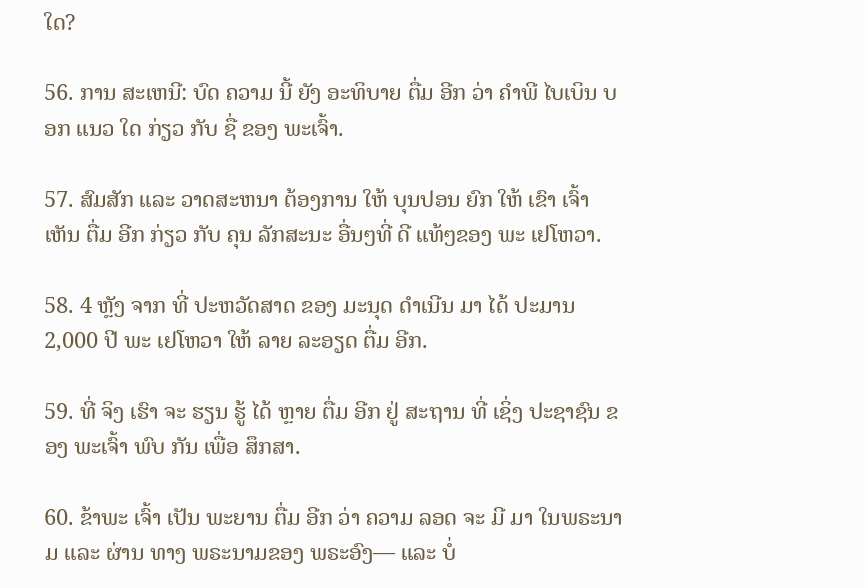ໃດ?

56. ການ ສະເຫນີ: ບົດ ຄວາມ ນີ້ ຍັງ ອະທິບາຍ ຕື່ມ ອີກ ວ່າ ຄໍາພີ ໄບເບິນ ບອກ ແນວ ໃດ ກ່ຽວ ກັບ ຊື່ ຂອງ ພະເຈົ້າ.

57. ສົມສັກ ແລະ ວາດສະຫນາ ຕ້ອງການ ໃຫ້ ບຸນປອນ ຍົກ ໃຫ້ ເຂົາ ເຈົ້າ ເຫັນ ຕື່ມ ອີກ ກ່ຽວ ກັບ ຄຸນ ລັກສະນະ ອື່ນໆທີ່ ດີ ແທ້ໆຂອງ ພະ ເຢໂຫວາ.

58. 4 ຫຼັງ ຈາກ ທີ່ ປະຫວັດສາດ ຂອງ ມະນຸດ ດໍາເນີນ ມາ ໄດ້ ປະມານ 2,000 ປີ ພະ ເຢໂຫວາ ໃຫ້ ລາຍ ລະອຽດ ຕື່ມ ອີກ.

59. ທີ່ ຈິງ ເຮົາ ຈະ ຮຽນ ຮູ້ ໄດ້ ຫຼາຍ ຕື່ມ ອີກ ຢູ່ ສະຖານ ທີ່ ເຊິ່ງ ປະຊາຊົນ ຂອງ ພະເຈົ້າ ພົບ ກັນ ເພື່ອ ສຶກສາ.

60. ຂ້າພະ ເຈົ້າ ເປັນ ພະຍານ ຕື່ມ ອີກ ວ່າ ຄວາມ ລອດ ຈະ ມີ ມາ ໃນພຣະນາມ ແລະ ຜ່ານ ທາງ ພຣະນາມຂອງ ພຣະອົງ— ແລະ ບໍ່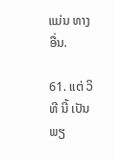ແມ່ນ ທາງ ອື່ນ.

61. ແຕ່ ວິທີ ນີ້ ເປັນ ພຽ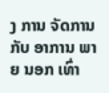ງ ການ ຈັດການ ກັບ ອາການ ພາຍ ນອກ ເທົ່າ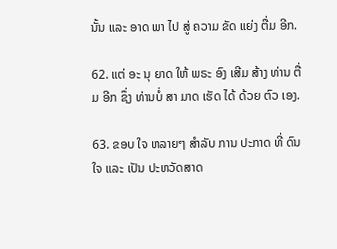ນັ້ນ ແລະ ອາດ ພາ ໄປ ສູ່ ຄວາມ ຂັດ ແຍ່ງ ຕື່ມ ອີກ.

62. ແຕ່ ອະ ນຸ ຍາດ ໃຫ້ ພຣະ ອົງ ເສີມ ສ້າງ ທ່ານ ຕື່ມ ອີກ ຊຶ່ງ ທ່ານບໍ່ ສາ ມາດ ເຮັດ ໄດ້ ດ້ວຍ ຕົວ ເອງ.

63. ຂອບ ໃຈ ຫລາຍໆ ສໍາລັບ ການ ປະກາດ ທີ່ ດົນ ໃຈ ແລະ ເປັນ ປະຫວັດສາດ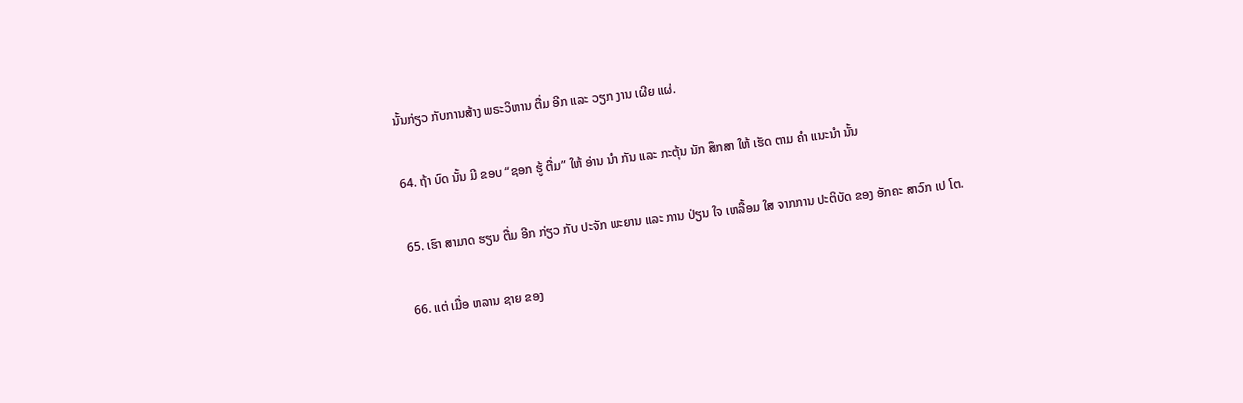ນັ້ນກ່ຽວ ກັບການສ້າງ ພຣະວິຫານ ຕື່ມ ອີກ ແລະ ວຽກ ງານ ເຜີຍ ແຜ່.

64. ຖ້າ ບົດ ນັ້ນ ມີ ຂອບ “ຊອກ ຮູ້ ຕື່ມ” ໃຫ້ ອ່ານ ນໍາ ກັນ ແລະ ກະຕຸ້ນ ນັກ ສຶກສາ ໃຫ້ ເຮັດ ຕາມ ຄໍາ ແນະນໍາ ນັ້ນ

65. ເຮົາ ສາມາດ ຮຽນ ຕື່ມ ອີກ ກ່ຽວ ກັບ ປະຈັກ ພະຍານ ແລະ ການ ປ່ຽນ ໃຈ ເຫລື້ອມ ໃສ ຈາກການ ປະຕິບັດ ຂອງ ອັກຄະ ສາວົກ ເປ ໂຕ.

66. ແຕ່ ເມື່ອ ຫລານ ຊາຍ ຂອງ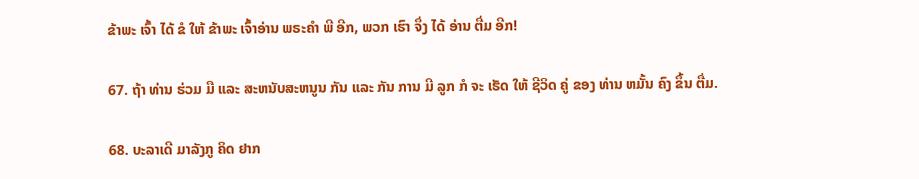ຂ້າພະ ເຈົ້າ ໄດ້ ຂໍ ໃຫ້ ຂ້າພະ ເຈົ້າອ່ານ ພຣະຄໍາ ພີ ອີກ, ພວກ ເຮົາ ຈຶ່ງ ໄດ້ ອ່ານ ຕື່ມ ອີກ!

67. ຖ້າ ທ່ານ ຮ່ວມ ມື ແລະ ສະຫນັບສະຫນູນ ກັນ ແລະ ກັນ ການ ມີ ລູກ ກໍ ຈະ ເຮັດ ໃຫ້ ຊີວິດ ຄູ່ ຂອງ ທ່ານ ຫມັ້ນ ຄົງ ຂຶ້ນ ຕື່ມ.

68. ບະລາເດີ ມາລັງກູ ຄິດ ຢາກ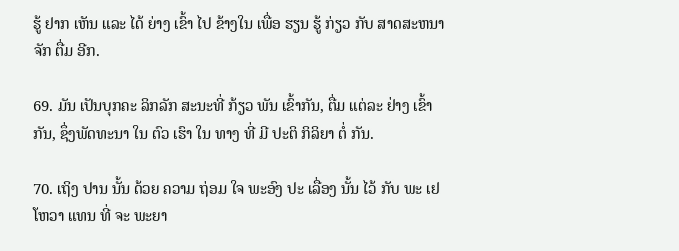ຮູ້ ຢາກ ເຫັນ ແລະ ໄດ້ ຍ່າງ ເຂົ້າ ໄປ ຂ້າງໃນ ເພື່ອ ຮຽນ ຮູ້ ກ່ຽວ ກັບ ສາດສະຫນາ ຈັກ ຕື່ມ ອີກ.

69. ມັນ ເປັນບຸກຄະ ລິກລັກ ສະນະທີ່ ກ້ຽວ ພັນ ເຂົ້າກັນ, ຕື່ມ ແຕ່ລະ ຢ່າງ ເຂົ້າກັນ, ຊຶ່ງພັດທະນາ ໃນ ຕົວ ເຮົາ ໃນ ທາງ ທີ່ ມີ ປະຕິ ກິລິຍາ ຕໍ່ ກັນ.

70. ເຖິງ ປານ ນັ້ນ ດ້ວຍ ຄວາມ ຖ່ອມ ໃຈ ພະອົງ ປະ ເລື່ອງ ນັ້ນ ໄວ້ ກັບ ພະ ເຢໂຫວາ ແທນ ທີ່ ຈະ ພະຍາ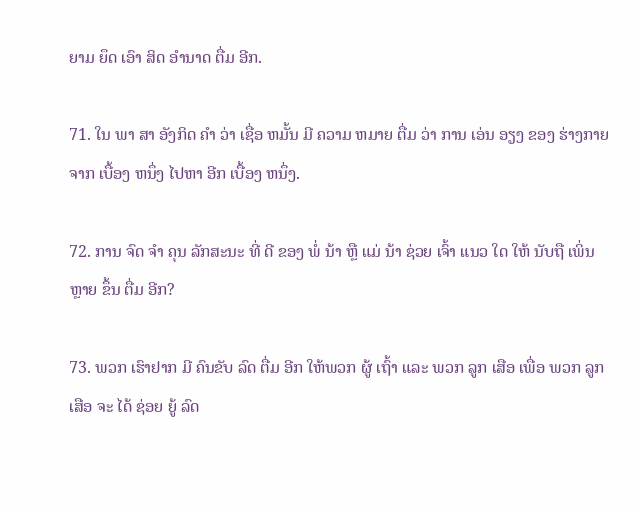ຍາມ ຍຶດ ເອົາ ສິດ ອໍານາດ ຕື່ມ ອີກ.

71. ໃນ ພາ ສາ ອັງກິດ ຄໍາ ວ່າ ເຊື່ອ ຫມັ້ນ ມີ ຄວາມ ຫມາຍ ຕື່ມ ວ່າ ການ ເອ່ນ ອຽງ ຂອງ ຮ່າງກາຍ ຈາກ ເບື້ອງ ຫນຶ່ງ ໄປຫາ ອີກ ເບື້ອງ ຫນຶ່ງ.

72. ການ ຈົດ ຈໍາ ຄຸນ ລັກສະນະ ທີ່ ດີ ຂອງ ພໍ່ ນ້າ ຫຼື ແມ່ ນ້າ ຊ່ວຍ ເຈົ້າ ແນວ ໃດ ໃຫ້ ນັບຖື ເພິ່ນ ຫຼາຍ ຂຶ້ນ ຕື່ມ ອີກ?

73. ພວກ ເຮົາຢາກ ມີ ຄົນຂັບ ລົດ ຕື່ມ ອີກ ໃຫ້ພວກ ຜູ້ ເຖົ້າ ແລະ ພວກ ລູກ ເສືອ ເພື່ອ ພວກ ລູກ ເສືອ ຈະ ໄດ້ ຊ່ອຍ ຍູ້ ລົດ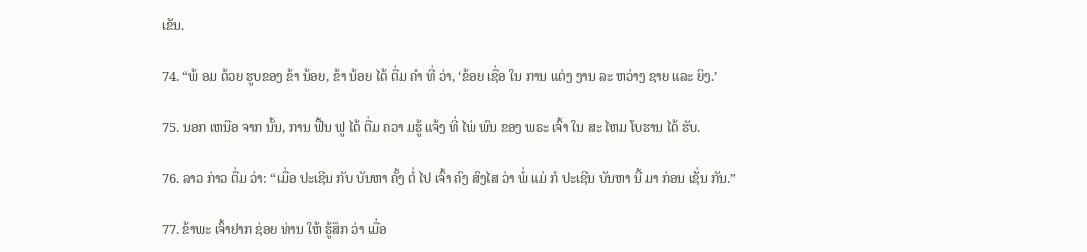ເຂັນ.

74. “ພ້ ອມ ດ້ວຍ ຮູບຂອງ ຂ້າ ນ້ອຍ, ຂ້າ ນ້ອຍ ໄດ້ ຕື່ມ ຄໍາ ທີ່ ວ່າ, ‘ຂ້ອຍ ເຊື່ອ ໃນ ການ ແຕ່ງ ງານ ລະ ຫວ່າງ ຊາຍ ແລະ ຍິງ.’

75. ນອກ ເຫນືອ ຈາກ ນັ້ນ, ການ ຟື້ນ ຟູ ໄດ້ ຕື່ມ ຄວາ ມຮູ້ ແຈ້ງ ທີ່ ໄພ່ ພົນ ຂອງ ພຣະ ເຈົ້າ ໃນ ສະ ໄຫມ ໂບຮານ ໄດ້ ຮັບ.

76. ລາວ ກ່າວ ຕື່ມ ວ່າ: “ເມື່ອ ປະເຊີນ ກັບ ບັນຫາ ຄັ້ງ ຕໍ່ ໄປ ເຈົ້າ ຄົງ ສົງໄສ ວ່າ ພໍ່ ແມ່ ກໍ ປະເຊີນ ບັນຫາ ນີ້ ມາ ກ່ອນ ເຊັ່ນ ກັນ.”

77. ຂ້າພະ ເຈົ້າຢາກ ຊ່ອຍ ທ່ານ ໃຫ້ ຮູ້ສຶກ ວ່າ ເມື່ອ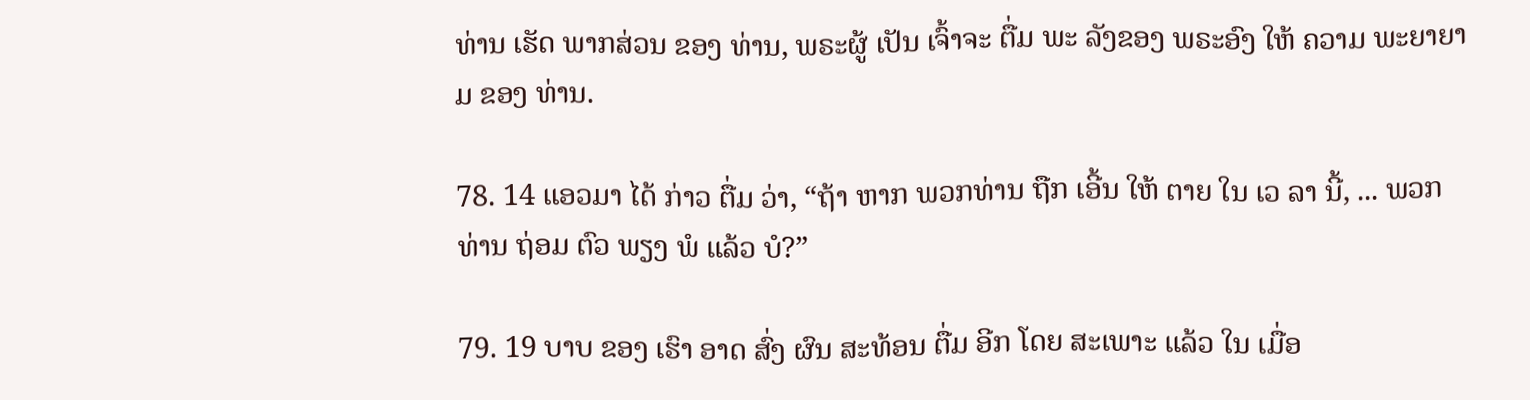ທ່ານ ເຮັດ ພາກສ່ວນ ຂອງ ທ່ານ, ພຣະຜູ້ ເປັນ ເຈົ້າຈະ ຕື່ມ ພະ ລັງຂອງ ພຣະອົງ ໃຫ້ ຄວາມ ພະຍາຍາມ ຂອງ ທ່ານ.

78. 14 ແອວມາ ໄດ້ ກ່າວ ຕື່ມ ວ່າ, “ຖ້າ ຫາກ ພວກທ່ານ ຖືກ ເອີ້ນ ໃຫ້ ຕາຍ ໃນ ເວ ລາ ນີ້, ... ພວກ ທ່ານ ຖ່ອມ ຕົວ ພຽງ ພໍ ແລ້ວ ບໍ?”

79. 19 ບາບ ຂອງ ເຮົາ ອາດ ສົ່ງ ຜົນ ສະທ້ອນ ຕື່ມ ອີກ ໂດຍ ສະເພາະ ແລ້ວ ໃນ ເມື່ອ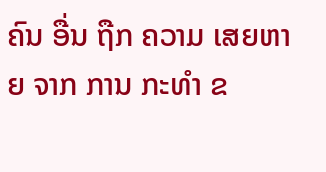ຄົນ ອື່ນ ຖືກ ຄວາມ ເສຍຫາຍ ຈາກ ການ ກະທໍາ ຂ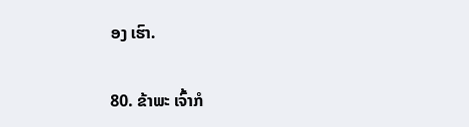ອງ ເຮົາ.

80. ຂ້າພະ ເຈົ້າກໍ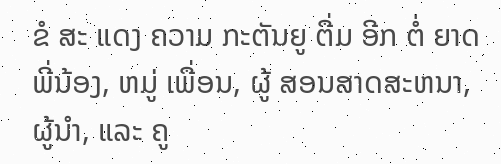ຂໍ ສະ ແດງ ຄວາມ ກະຕັນຍູ ຕື່ມ ອີກ ຕໍ່ ຍາດ ພີ່ນ້ອງ, ຫມູ່ ເພື່ອນ, ຜູ້ ສອນສາດສະຫນາ, ຜູ້ນໍາ, ແລະ ຄູ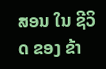ສອນ ໃນ ຊີວິດ ຂອງ ຂ້າ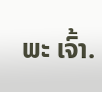ພະ ເຈົ້າ.